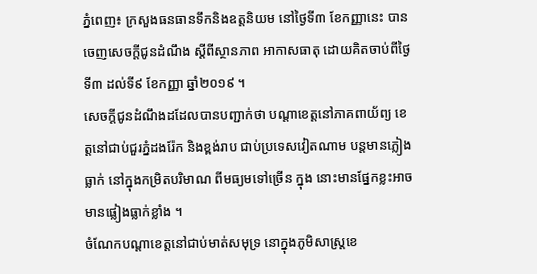ភ្នំពេញ៖ ក្រសួងធនធានទឹកនិងឧត្តនិយម នៅថ្ងៃទី៣ ខែកញ្ញានេះ បានចេញសេចក្តីជូនដំណឹង ស្តីពីស្ថានភាព អាកាសធាតុ ដោយគិតចាប់ពីថ្ងៃទី៣ ដល់ទី៩ ខែកញ្ញា ឆ្នាំ២០១៩ ។
សេចក្តីជូនដំណឹងដដែលបានបញ្ជាក់ថា បណ្តាខេត្តនៅភាគពាយ័ព្យ ខេត្តនៅជាប់ជួរភ្នំដងរ៉ែក និងខ្ពង់រាប ជាប់ប្រទេសវៀតណាម បន្តមានភ្លៀងធ្លាក់ នៅក្នុងកម្រិតបរិមាណ ពីមធ្យមទៅច្រើន ក្នុង នោះមានផ្នែកខ្លះអាចមានផ្លៀងធ្លាក់ខ្លាំង ។
ចំណែកបណ្តាខេត្តនៅជាប់មាត់សមុទ្រ នោក្នុងភូមិសាស្ត្រខេ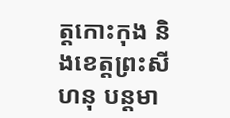ត្តកោះកុង និងខេត្តព្រះសីហនុ បន្តមា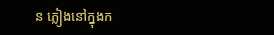ន ភ្លៀងនៅក្នុងក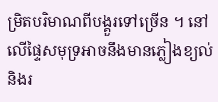ម្រិតបរិមាណពីបង្គួរទៅច្រើន ។ នៅលើផ្ទៃសមុទ្រអាចនឹងមានភ្លៀងខ្យល់ និងរ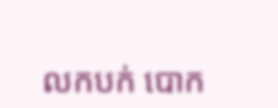លកបក់ បោក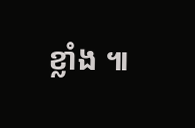ខ្លាំង ៕